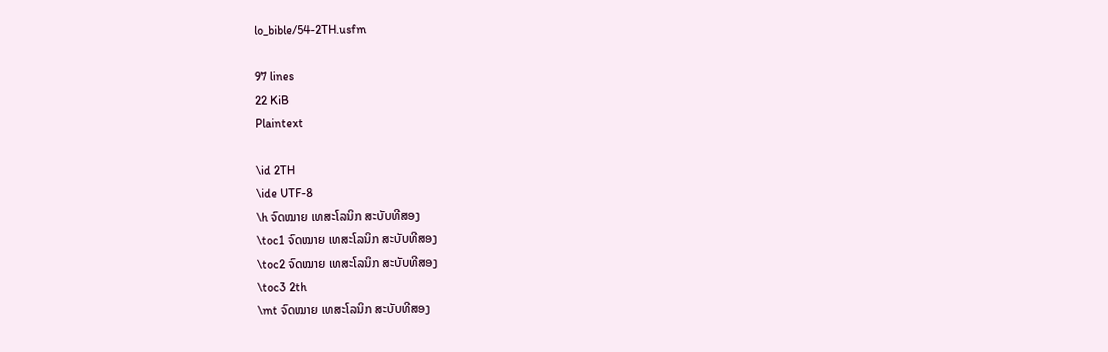lo_bible/54-2TH.usfm

97 lines
22 KiB
Plaintext

\id 2TH
\ide UTF-8
\h ຈົດໝາຍ ເທສະໂລນິກ ສະບັບທີສອງ
\toc1 ຈົດໝາຍ ເທສະໂລນິກ ສະບັບທີສອງ
\toc2 ຈົດໝາຍ ເທສະໂລນິກ ສະບັບທີສອງ
\toc3 2th
\mt ຈົດໝາຍ ເທສະໂລນິກ ສະບັບທີສອງ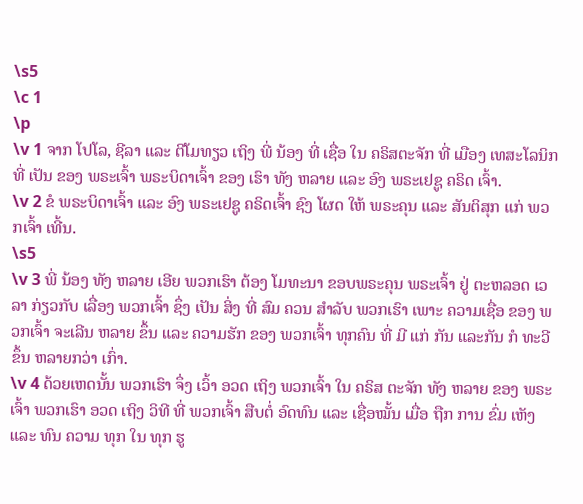\s5
\c 1
\p
\v 1 ຈາກ ໂປໂລ, ຊີລາ ແລະ ຕີໂມທຽວ ເຖິງ ພີ່ ນ້ອງ ທີ່ ເຊື່ອ ໃນ ຄຣິສຕະຈັກ ທີ່ ເມືອງ ເທສະໂລນິກ ທີ່ ເປັນ ຂອງ ພຣະເຈົ້າ ພຣະບິດາເຈົ້າ ຂອງ ເຮົາ ທັງ ຫລາຍ ແລະ ອົງ ພຣະເຢຊູ ຄຣິດ ເຈົ້າ.
\v 2 ຂໍ ພຣະບິດາເຈົ້າ ແລະ ອົງ ພຣະເຢຊູ ຄຣິດເຈົ້າ ຊົງ ໂຜດ ໃຫ້ ພຣະຄຸນ ແລະ ສັນຕິສຸກ ແກ່ ພວກເຈົ້າ ເທີ້ນ.
\s5
\v 3 ພີ່ ນ້ອງ ທັງ ຫລາຍ ເອີຍ ພວກເຮົາ ຕ້ອງ ໂມທະນາ ຂອບພຣະຄຸນ ພຣະເຈົ້າ ຢູ່ ຕະຫລອດ ເວລາ ກ່ຽວກັບ ເລື່ອງ ພວກເຈົ້າ ຊຶ່ງ ເປັນ ສິ່ງ ທີ່ ສົມ ຄວນ ສໍາລັບ ພວກເຮົາ ເພາະ ຄວາມເຊື່ອ ຂອງ ພວກເຈົ້າ ຈະເລີນ ຫລາຍ ຂຶ້ນ ແລະ ຄວາມຮັກ ຂອງ ພວກເຈົ້າ ທຸກຄົນ ທີ່ ມີ ແກ່ ກັນ ແລະກັນ ກໍ ທະວີ ຂຶ້ນ ຫລາຍກວ່າ ເກົ່າ.
\v 4 ດ້ວຍເຫດນັ້ນ ພວກເຮົາ ຈຶ່ງ ເວົ້າ ອວດ ເຖິງ ພວກເຈົ້າ ໃນ ຄຣິສ ຕະຈັກ ທັງ ຫລາຍ ຂອງ ພຣະເຈົ້າ ພວກເຮົາ ອວດ ເຖິງ ວິທີ ທີ່ ພວກເຈົ້າ ສືບຕໍ່ ອົດທົນ ແລະ ເຊື່ອໝັ້ນ ເມື່ອ ຖືກ ການ ຂົ່ມ ເຫັງ ແລະ ທົນ ຄວາມ ທຸກ ໃນ ທຸກ ຮູ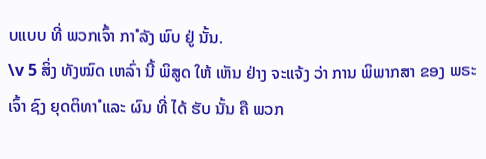ບແບບ ທີ່ ພວກເຈົ້າ ກາໍ ລັງ ພົບ ຢູ່ ນັ້ນ.
\v 5 ສິ່ງ ທັງໝົດ ເຫລົ່າ ນີ້ ພິສູດ ໃຫ້ ເຫັນ ຢ່າງ ຈະແຈ້ງ ວ່າ ການ ພິພາກສາ ຂອງ ພຣະເຈົ້າ ຊົງ ຍຸດຕິທາໍ ແລະ ຜົນ ທີ່ ໄດ້ ຮັບ ນັ້ນ ຄື ພວກ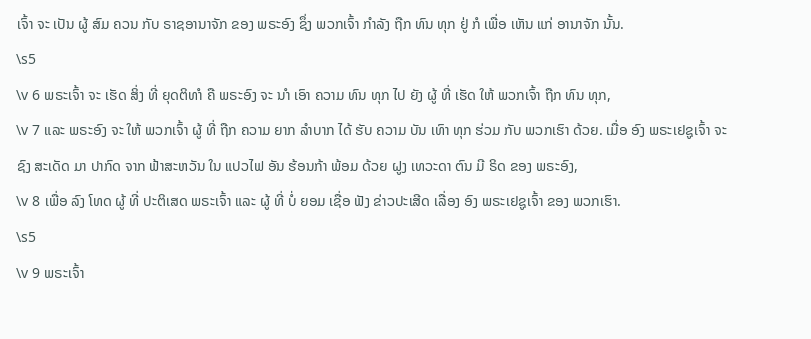ເຈົ້າ ຈະ ເປັນ ຜູ້ ສົມ ຄວນ ກັບ ຣາຊອານາຈັກ ຂອງ ພຣະອົງ ຊຶ່ງ ພວກເຈົ້າ ກໍາລັງ ຖືກ ທົນ ທຸກ ຢູ່ ກໍ ເພື່ອ ເຫັນ ແກ່ ອານາຈັກ ນັ້ນ.
\s5
\v 6 ພຣະເຈົ້າ ຈະ ເຮັດ ສິ່ງ ທີ່ ຍຸດຕິທາໍ ຄື ພຣະອົງ ຈະ ນາໍ ເອົາ ຄວາມ ທົນ ທຸກ ໄປ ຍັງ ຜູ້ ທີ່ ເຮັດ ໃຫ້ ພວກເຈົ້າ ຖືກ ທົນ ທຸກ,
\v 7 ແລະ ພຣະອົງ ຈະ ໃຫ້ ພວກເຈົ້າ ຜູ້ ທີ່ ຖືກ ຄວາມ ຍາກ ລໍາບາກ ໄດ້ ຮັບ ຄວາມ ບັນ ເທົາ ທຸກ ຮ່ວມ ກັບ ພວກເຮົາ ດ້ວຍ. ເມື່ອ ອົງ ພຣະເຢຊູເຈົ້າ ຈະ ຊົງ ສະເດັດ ມາ ປາກົດ ຈາກ ຟ້າສະຫວັນ ໃນ ແປວໄຟ ອັນ ຮ້ອນກ້າ ພ້ອມ ດ້ວຍ ຝູງ ເທວະດາ ຕົນ ມີ ຣິດ ຂອງ ພຣະອົງ,
\v 8 ເພື່ອ ລົງ ໂທດ ຜູ້ ທີ່ ປະຕິເສດ ພຣະເຈົ້າ ແລະ ຜູ້ ທີ່ ບໍ່ ຍອມ ເຊື່ອ ຟັງ ຂ່າວປະເສີດ ເລື່ອງ ອົງ ພຣະເຢຊູເຈົ້າ ຂອງ ພວກເຮົາ.
\s5
\v 9 ພຣະເຈົ້າ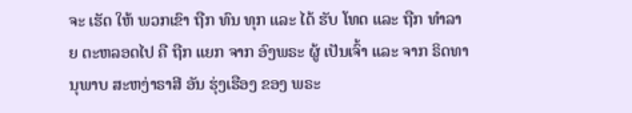ຈະ ເຮັດ ໃຫ້ ພວກເຂົາ ຖືກ ທົນ ທຸກ ແລະ ໄດ້ ຮັບ ໂທດ ແລະ ຖືກ ທໍາລາຍ ຕະຫລອດໄປ ຄື ຖືກ ແຍກ ຈາກ ອົງພຣະ ຜູ້ ເປັນເຈົ້າ ແລະ ຈາກ ຣິດທານຸພາບ ສະຫງ່າຣາສີ ອັນ ຮຸ່ງເຮືອງ ຂອງ ພຣະ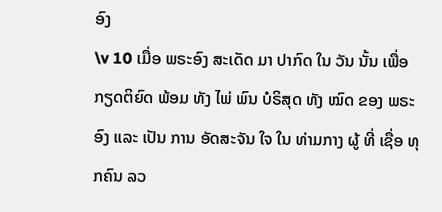ອົງ
\v 10 ເມື່ອ ພຣະອົງ ສະເດັດ ມາ ປາກົດ ໃນ ວັນ ນັ້ນ ເພື່ອ ກຽດຕິຍົດ ພ້ອມ ທັງ ໄພ່ ພົນ ບໍຣິສຸດ ທັງ ໝົດ ຂອງ ພຣະອົງ ແລະ ເປັນ ການ ອັດສະຈັນ ໃຈ ໃນ ທ່າມກາງ ຜູ້ ທີ່ ເຊື່ອ ທຸກຄົນ ລວ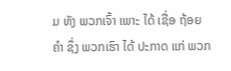ມ ທັງ ພວກເຈົ້າ ເພາະ ໄດ້ ເຊື່ອ ຖ້ອຍຄໍາ ຊຶ່ງ ພວກເຮົາ ໄດ້ ປະກາດ ແກ່ ພວກ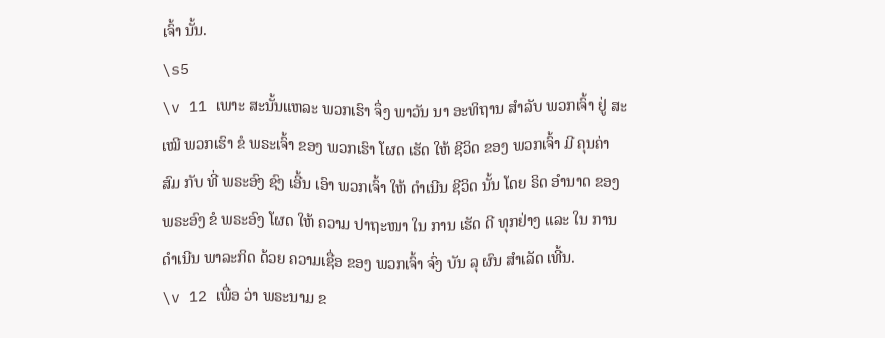ເຈົ້າ ນັ້ນ.
\s5
\v 11 ເພາະ ສະນັ້ນແຫລະ ພວກເຮົາ ຈຶ່ງ ພາວັນ ນາ ອະທິຖານ ສໍາລັບ ພວກເຈົ້າ ຢູ່ ສະເໝີ ພວກເຮົາ ຂໍ ພຣະເຈົ້າ ຂອງ ພວກເຮົາ ໂຜດ ເຮັດ ໃຫ້ ຊີວິດ ຂອງ ພວກເຈົ້າ ມີ ຄຸນຄ່າ ສົມ ກັບ ທີ່ ພຣະອົງ ຊົງ ເອີ້ນ ເອົາ ພວກເຈົ້າ ໃຫ້ ດໍາເນີນ ຊີວິດ ນັ້ນ ໂດຍ ຣິດ ອໍານາດ ຂອງ ພຣະອົງ ຂໍ ພຣະອົງ ໂຜດ ໃຫ້ ຄວາມ ປາຖະໜາ ໃນ ການ ເຮັດ ດີ ທຸກຢ່າງ ແລະ ໃນ ການ ດໍາເນີນ ພາລະກິດ ດ້ວຍ ຄວາມເຊື່ອ ຂອງ ພວກເຈົ້າ ຈົ່ງ ບັນ ລຸ ຜົນ ສໍາເລັດ ເທີ້ນ.
\v 12 ເພື່ອ ວ່າ ພຣະນາມ ຂ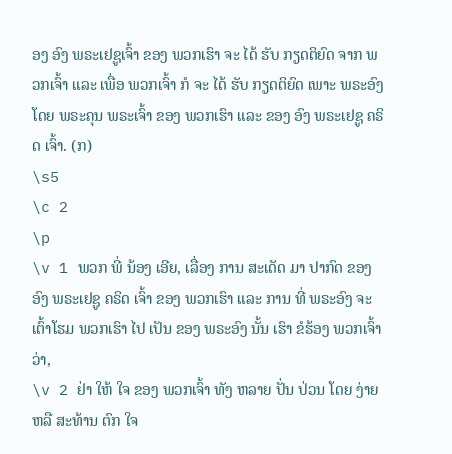ອງ ອົງ ພຣະເຢຊູເຈົ້າ ຂອງ ພວກເຮົາ ຈະ ໄດ້ ຮັບ ກຽດຕິຍົດ ຈາກ ພວກເຈົ້າ ແລະ ເພື່ອ ພວກເຈົ້າ ກໍ ຈະ ໄດ້ ຮັບ ກຽດຕິຍົດ ເພາະ ພຣະອົງ ໂດຍ ພຣະຄຸນ ພຣະເຈົ້າ ຂອງ ພວກເຮົາ ແລະ ຂອງ ອົງ ພຣະເຢຊູ ຄຣິດ ເຈົ້າ. (ກ)
\s5
\c 2
\p
\v 1 ພວກ ພີ່ ນ້ອງ ເອີຍ, ເລື່ອງ ການ ສະເດັດ ມາ ປາກົດ ຂອງ ອົງ ພຣະເຢຊູ ຄຣິດ ເຈົ້າ ຂອງ ພວກເຮົາ ແລະ ການ ທີ່ ພຣະອົງ ຈະ ເຕົ້າໂຮມ ພວກເຮົາ ໄປ ເປັນ ຂອງ ພຣະອົງ ນັ້ນ ເຮົາ ຂໍຮ້ອງ ພວກເຈົ້າ ວ່າ,
\v 2 ຢ່າ ໃຫ້ ໃຈ ຂອງ ພວກເຈົ້າ ທັງ ຫລາຍ ປັ່ນ ປ່ວນ ໂດຍ ງ່າຍ ຫລື ສະທ້ານ ຕົກ ໃຈ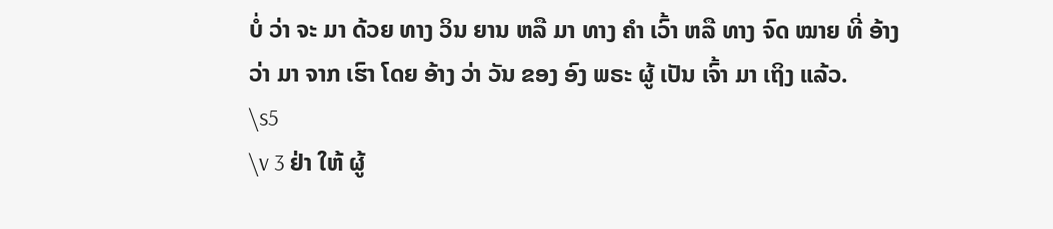ບໍ່ ວ່າ ຈະ ມາ ດ້ວຍ ທາງ ວິນ ຍານ ຫລື ມາ ທາງ ຄໍາ ເວົ້າ ຫລື ທາງ ຈົດ ໝາຍ ທີ່ ອ້າງ ວ່າ ມາ ຈາກ ເຮົາ ໂດຍ ອ້າງ ວ່າ ວັນ ຂອງ ອົງ ພຣະ ຜູ້ ເປັນ ເຈົ້າ ມາ ເຖິງ ແລ້ວ.
\s5
\v 3 ຢ່າ ໃຫ້ ຜູ້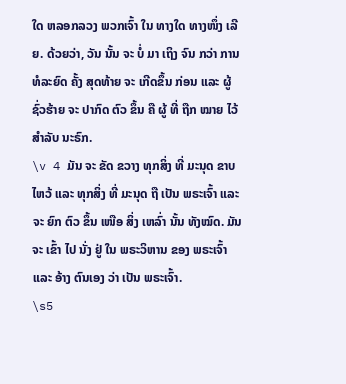ໃດ ຫລອກລວງ ພວກເຈົ້າ ໃນ ທາງໃດ ທາງໜຶ່ງ ເລີຍ. ດ້ວຍວ່າ, ວັນ ນັ້ນ ຈະ ບໍ່ ມາ ເຖິງ ຈົນ ກວ່າ ການ ທໍລະຍົດ ຄັ້ງ ສຸດທ້າຍ ຈະ ເກີດຂຶ້ນ ກ່ອນ ແລະ ຜູ້ ຊົ່ວຮ້າຍ ຈະ ປາກົດ ຕົວ ຂຶ້ນ ຄື ຜູ້ ທີ່ ຖືກ ໝາຍ ໄວ້ ສໍາລັບ ນະຣົກ.
\v 4 ມັນ ຈະ ຂັດ ຂວາງ ທຸກສິ່ງ ທີ່ ມະນຸດ ຂາບໄຫວ້ ແລະ ທຸກສິ່ງ ທີ່ ມະນຸດ ຖື ເປັນ ພຣະເຈົ້າ ແລະ ຈະ ຍົກ ຕົວ ຂຶ້ນ ເໜືອ ສິ່ງ ເຫລົ່າ ນັ້ນ ທັງໝົດ. ມັນ ຈະ ເຂົ້າ ໄປ ນັ່ງ ຢູ່ ໃນ ພຣະວິຫານ ຂອງ ພຣະເຈົ້າ ແລະ ອ້າງ ຕົນເອງ ວ່າ ເປັນ ພຣະເຈົ້າ.
\s5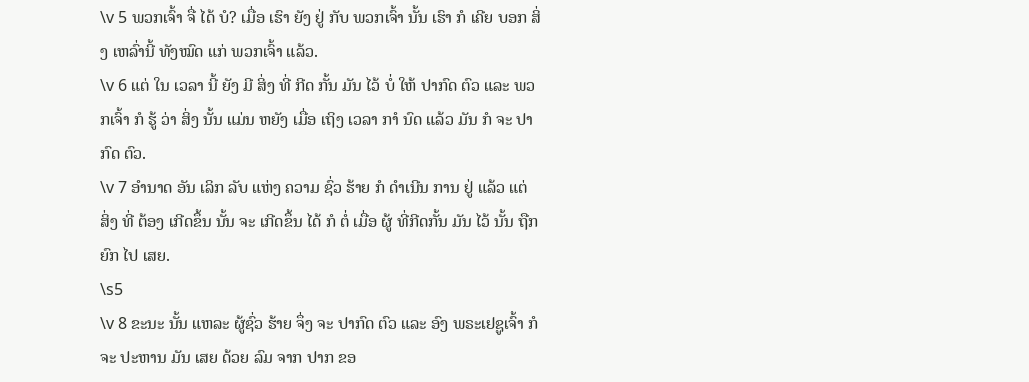\v 5 ພວກເຈົ້າ ຈື່ ໄດ້ ບໍ? ເມື່ອ ເຮົາ ຍັງ ຢູ່ ກັບ ພວກເຈົ້າ ນັ້ນ ເຮົາ ກໍ ເຄີຍ ບອກ ສິ່ງ ເຫລົ່ານີ້ ທັງໝົດ ແກ່ ພວກເຈົ້າ ແລ້ວ.
\v 6 ແຕ່ ໃນ ເວລາ ນີ້ ຍັງ ມີ ສິ່ງ ທີ່ ກີດ ກັ້ນ ມັນ ໄວ້ ບໍ່ ໃຫ້ ປາກົດ ຕົວ ແລະ ພວກເຈົ້າ ກໍ ຮູ້ ວ່າ ສິ່ງ ນັ້ນ ແມ່ນ ຫຍັງ ເມື່ອ ເຖິງ ເວລາ ກາໍ ນົດ ແລ້ວ ມັນ ກໍ ຈະ ປາກົດ ຕົວ.
\v 7 ອໍານາດ ອັນ ເລິກ ລັບ ແຫ່ງ ຄວາມ ຊົ່ວ ຮ້າຍ ກໍ ດໍາເນີນ ການ ຢູ່ ແລ້ວ ແຕ່ ສິ່ງ ທີ່ ຕ້ອງ ເກີດຂຶ້ນ ນັ້ນ ຈະ ເກີດຂຶ້ນ ໄດ້ ກໍ ຕໍ່ ເມື່ອ ຜູ້ ທີ່ກີດກັ້ນ ມັນ ໄວ້ ນັ້ນ ຖືກ ຍົກ ໄປ ເສຍ.
\s5
\v 8 ຂະນະ ນັ້ນ ແຫລະ ຜູ້ຊົ່ວ ຮ້າຍ ຈຶ່ງ ຈະ ປາກົດ ຕົວ ແລະ ອົງ ພຣະເຢຊູເຈົ້າ ກໍ ຈະ ປະຫານ ມັນ ເສຍ ດ້ວຍ ລົມ ຈາກ ປາກ ຂອ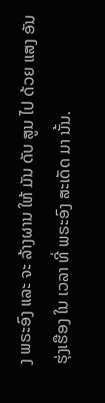ງ ພຣະອົງ ແລະ ຈະ ລ້າງຜານ ໃຫ້ ມັນ ດັບ ສູນ ໄປ ດ້ວຍ ແສງ ອັນ ຮຸ່ງເຮືອງ ໃນ ເວລາ ທີ່ ພຣະອົງ ສະເດັດ ມາ ນັ້ນ.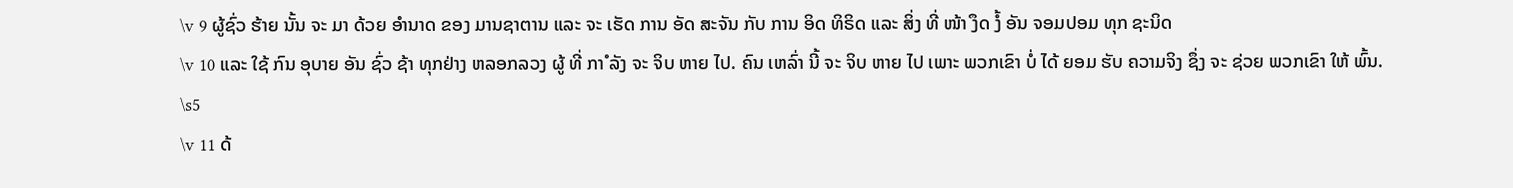\v 9 ຜູ້ຊົ່ວ ຮ້າຍ ນັ້ນ ຈະ ມາ ດ້ວຍ ອໍານາດ ຂອງ ມານຊາຕານ ແລະ ຈະ ເຮັດ ການ ອັດ ສະຈັນ ກັບ ການ ອິດ ທິຣິດ ແລະ ສິ່ງ ທີ່ ໜ້າ ງຶດ ງໍ້ ອັນ ຈອມປອມ ທຸກ ຊະນິດ
\v 10 ແລະ ໃຊ້ ກົນ ອຸບາຍ ອັນ ຊົ່ວ ຊ້າ ທຸກຢ່າງ ຫລອກລວງ ຜູ້ ທີ່ ກາໍ ລັງ ຈະ ຈິບ ຫາຍ ໄປ. ຄົນ ເຫລົ່າ ນີ້ ຈະ ຈິບ ຫາຍ ໄປ ເພາະ ພວກເຂົາ ບໍ່ ໄດ້ ຍອມ ຮັບ ຄວາມຈິງ ຊຶ່ງ ຈະ ຊ່ວຍ ພວກເຂົາ ໃຫ້ ພົ້ນ.
\s5
\v 11 ດ້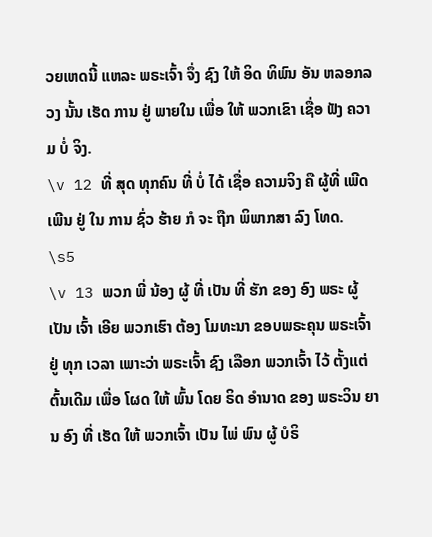ວຍເຫດນີ້ ແຫລະ ພຣະເຈົ້າ ຈຶ່ງ ຊົງ ໃຫ້ ອິດ ທິພົນ ອັນ ຫລອກລວງ ນັ້ນ ເຮັດ ການ ຢູ່ ພາຍໃນ ເພື່ອ ໃຫ້ ພວກເຂົາ ເຊື່ອ ຟັງ ຄວາມ ບໍ່ ຈິງ.
\v 12 ທີ່ ສຸດ ທຸກຄົນ ທີ່ ບໍ່ ໄດ້ ເຊື່ອ ຄວາມຈິງ ຄື ຜູ້ທີ່ ເພີດເພີນ ຢູ່ ໃນ ການ ຊົ່ວ ຮ້າຍ ກໍ ຈະ ຖືກ ພິພາກສາ ລົງ ໂທດ.
\s5
\v 13 ພວກ ພີ່ ນ້ອງ ຜູ້ ທີ່ ເປັນ ທີ່ ຮັກ ຂອງ ອົງ ພຣະ ຜູ້ ເປັນ ເຈົ້າ ເອີຍ ພວກເຮົາ ຕ້ອງ ໂມທະນາ ຂອບພຣະຄຸນ ພຣະເຈົ້າ ຢູ່ ທຸກ ເວລາ ເພາະວ່າ ພຣະເຈົ້າ ຊົງ ເລືອກ ພວກເຈົ້າ ໄວ້ ຕັ້ງແຕ່ ຕົ້ນເດີມ ເພື່ອ ໂຜດ ໃຫ້ ພົ້ນ ໂດຍ ຣິດ ອໍານາດ ຂອງ ພຣະວິນ ຍານ ອົງ ທີ່ ເຮັດ ໃຫ້ ພວກເຈົ້າ ເປັນ ໄພ່ ພົນ ຜູ້ ບໍຣິ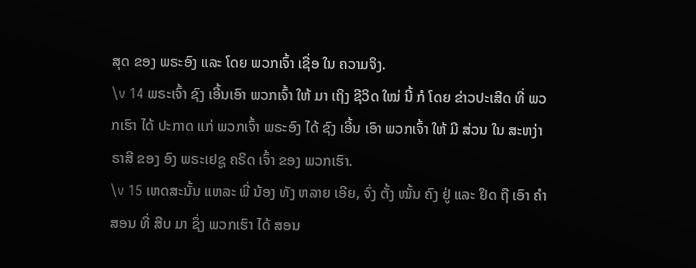ສຸດ ຂອງ ພຣະອົງ ແລະ ໂດຍ ພວກເຈົ້າ ເຊື່ອ ໃນ ຄວາມຈິງ.
\v 14 ພຣະເຈົ້າ ຊົງ ເອີ້ນເອົາ ພວກເຈົ້າ ໃຫ້ ມາ ເຖິງ ຊີວິດ ໃໝ່ ນີ້ ກໍ ໂດຍ ຂ່າວປະເສີດ ທີ່ ພວກເຮົາ ໄດ້ ປະກາດ ແກ່ ພວກເຈົ້າ ພຣະອົງ ໄດ້ ຊົງ ເອີ້ນ ເອົາ ພວກເຈົ້າ ໃຫ້ ມີ ສ່ວນ ໃນ ສະຫງ່າຣາສີ ຂອງ ອົງ ພຣະເຢຊູ ຄຣິດ ເຈົ້າ ຂອງ ພວກເຮົາ.
\v 15 ເຫດສະນັ້ນ ແຫລະ ພີ່ ນ້ອງ ທັງ ຫລາຍ ເອີຍ, ຈົ່ງ ຕັ້ງ ໝັ້ນ ຄົງ ຢູ່ ແລະ ຢຶດ ຖື ເອົາ ຄໍາສອນ ທີ່ ສືບ ມາ ຊຶ່ງ ພວກເຮົາ ໄດ້ ສອນ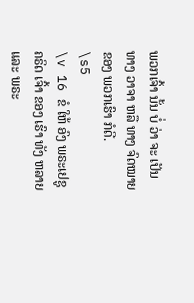ພວກເຈົ້າ ນັ້ນ ບໍ່ ວ່າ ຈະ ເປັນ ທາງ ວາຈາ ຫລື ທາງ ຈົດໝາຍ ຂອງ ພວກເຮົາ ກໍດີ.
\s5
\v 16 ຂໍ ໃຫ້ ອົງ ພຣະເຢຊູ ຄຣິດ ເຈົ້າ ຂອງ ເຮົາ ທັງ ຫລາຍ ແລະ ພຣະ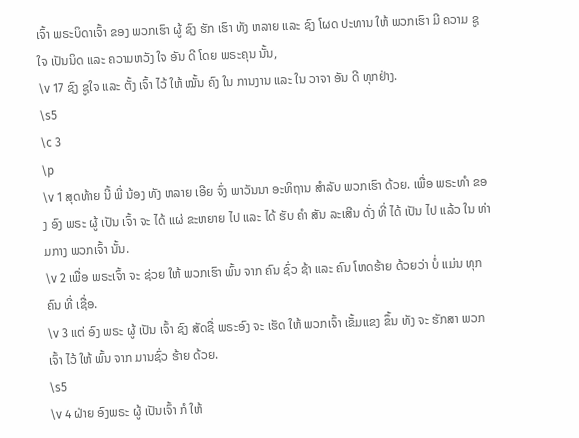ເຈົ້າ ພຣະບິດາເຈົ້າ ຂອງ ພວກເຮົາ ຜູ້ ຊົງ ຮັກ ເຮົາ ທັງ ຫລາຍ ແລະ ຊົງ ໂຜດ ປະທານ ໃຫ້ ພວກເຮົາ ມີ ຄວາມ ຊູ ໃຈ ເປັນນິດ ແລະ ຄວາມຫວັງ ໃຈ ອັນ ດີ ໂດຍ ພຣະຄຸນ ນັ້ນ,
\v 17 ຊົງ ຊູໃຈ ແລະ ຕັ້ງ ເຈົ້າ ໄວ້ ໃຫ້ ໝັ້ນ ຄົງ ໃນ ການງານ ແລະ ໃນ ວາຈາ ອັນ ດີ ທຸກຢ່າງ.
\s5
\c 3
\p
\v 1 ສຸດທ້າຍ ນີ້ ພີ່ ນ້ອງ ທັງ ຫລາຍ ເອີຍ ຈົ່ງ ພາວັນນາ ອະທິຖານ ສໍາລັບ ພວກເຮົາ ດ້ວຍ. ເພື່ອ ພຣະທາໍ ຂອງ ອົງ ພຣະ ຜູ້ ເປັນ ເຈົ້າ ຈະ ໄດ້ ແຜ່ ຂະຫຍາຍ ໄປ ແລະ ໄດ້ ຮັບ ຄໍາ ສັນ ລະເສີນ ດັ່ງ ທີ່ ໄດ້ ເປັນ ໄປ ແລ້ວ ໃນ ທ່າມກາງ ພວກເຈົ້າ ນັ້ນ.
\v 2 ເພື່ອ ພຣະເຈົ້າ ຈະ ຊ່ວຍ ໃຫ້ ພວກເຮົາ ພົ້ນ ຈາກ ຄົນ ຊົ່ວ ຊ້າ ແລະ ຄົນ ໂຫດຮ້າຍ ດ້ວຍວ່າ ບໍ່ ແມ່ນ ທຸກຄົນ ທີ່ ເຊື່ອ.
\v 3 ແຕ່ ອົງ ພຣະ ຜູ້ ເປັນ ເຈົ້າ ຊົງ ສັດຊື່ ພຣະອົງ ຈະ ເຮັດ ໃຫ້ ພວກເຈົ້າ ເຂັ້ມແຂງ ຂຶ້ນ ທັງ ຈະ ຮັກສາ ພວກເຈົ້າ ໄວ້ ໃຫ້ ພົ້ນ ຈາກ ມານຊົ່ວ ຮ້າຍ ດ້ວຍ.
\s5
\v 4 ຝ່າຍ ອົງພຣະ ຜູ້ ເປັນເຈົ້າ ກໍ ໃຫ້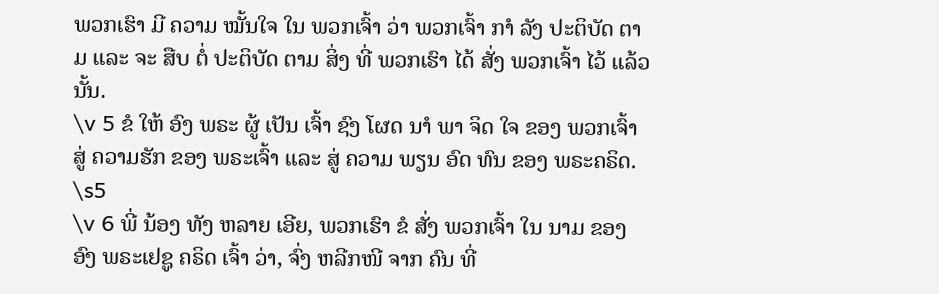ພວກເຮົາ ມີ ຄວາມ ໝັ້ນໃຈ ໃນ ພວກເຈົ້າ ວ່າ ພວກເຈົ້າ ກາໍ ລັງ ປະຕິບັດ ຕາມ ແລະ ຈະ ສືບ ຕໍ່ ປະຕິບັດ ຕາມ ສິ່ງ ທີ່ ພວກເຮົາ ໄດ້ ສັ່ງ ພວກເຈົ້າ ໄວ້ ແລ້ວ ນັ້ນ.
\v 5 ຂໍ ໃຫ້ ອົງ ພຣະ ຜູ້ ເປັນ ເຈົ້າ ຊົງ ໂຜດ ນາໍ ພາ ຈິດ ໃຈ ຂອງ ພວກເຈົ້າ ສູ່ ຄວາມຮັກ ຂອງ ພຣະເຈົ້າ ແລະ ສູ່ ຄວາມ ພຽນ ອົດ ທົນ ຂອງ ພຣະຄຣິດ.
\s5
\v 6 ພີ່ ນ້ອງ ທັງ ຫລາຍ ເອີຍ, ພວກເຮົາ ຂໍ ສັ່ງ ພວກເຈົ້າ ໃນ ນາມ ຂອງ ອົງ ພຣະເຢຊູ ຄຣິດ ເຈົ້າ ວ່າ, ຈົ່ງ ຫລີກໜີ ຈາກ ຄົນ ທີ່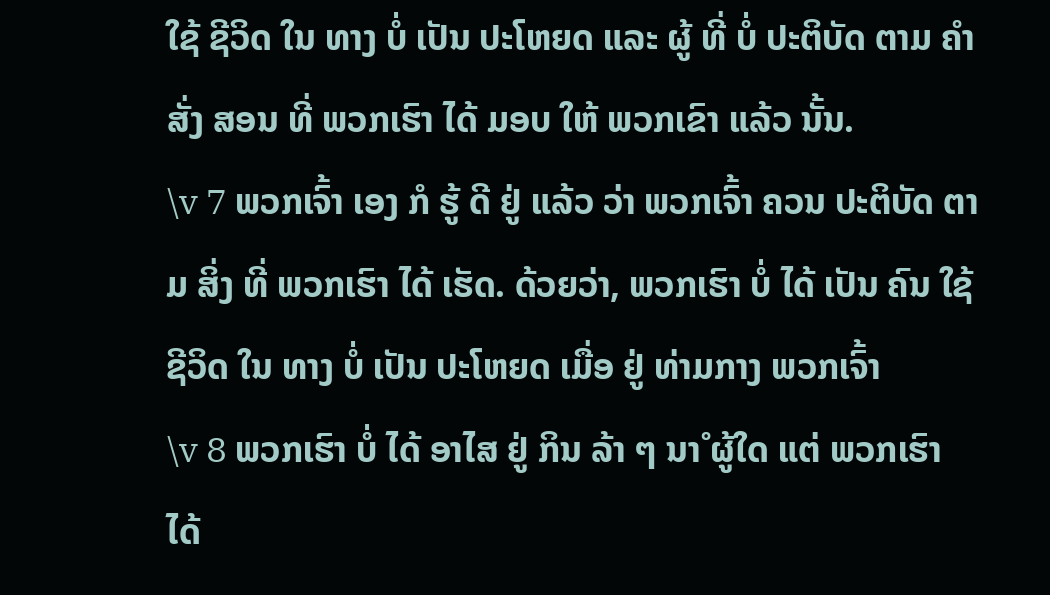ໃຊ້ ຊີວິດ ໃນ ທາງ ບໍ່ ເປັນ ປະໂຫຍດ ແລະ ຜູ້ ທີ່ ບໍ່ ປະຕິບັດ ຕາມ ຄໍາສັ່ງ ສອນ ທີ່ ພວກເຮົາ ໄດ້ ມອບ ໃຫ້ ພວກເຂົາ ແລ້ວ ນັ້ນ.
\v 7 ພວກເຈົ້າ ເອງ ກໍ ຮູ້ ດີ ຢູ່ ແລ້ວ ວ່າ ພວກເຈົ້າ ຄວນ ປະຕິບັດ ຕາມ ສິ່ງ ທີ່ ພວກເຮົາ ໄດ້ ເຮັດ. ດ້ວຍວ່າ, ພວກເຮົາ ບໍ່ ໄດ້ ເປັນ ຄົນ ໃຊ້ ຊີວິດ ໃນ ທາງ ບໍ່ ເປັນ ປະໂຫຍດ ເມື່ອ ຢູ່ ທ່າມກາງ ພວກເຈົ້າ
\v 8 ພວກເຮົາ ບໍ່ ໄດ້ ອາໄສ ຢູ່ ກິນ ລ້າ ໆ ນາໍ ຜູ້ໃດ ແຕ່ ພວກເຮົາ ໄດ້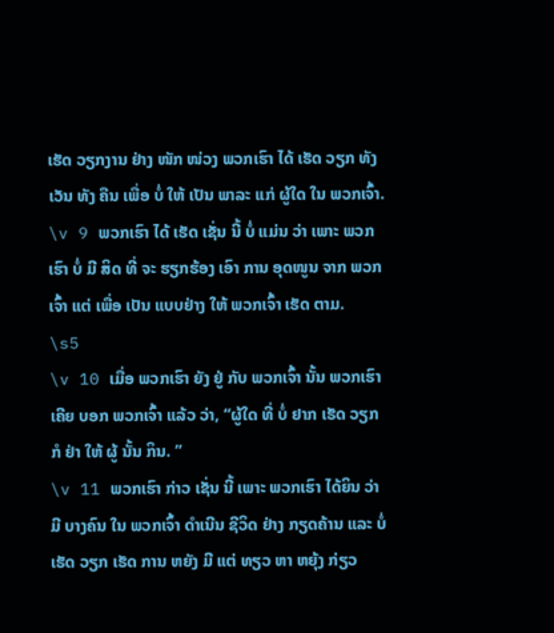ເຮັດ ວຽກງານ ຢ່າງ ໜັກ ໜ່ວງ ພວກເຮົາ ໄດ້ ເຮັດ ວຽກ ທັງ ເວັນ ທັງ ຄືນ ເພື່ອ ບໍ່ ໃຫ້ ເປັນ ພາລະ ແກ່ ຜູ້ໃດ ໃນ ພວກເຈົ້າ.
\v 9 ພວກເຮົາ ໄດ້ ເຮັດ ເຊັ່ນ ນີ້ ບໍ່ ແມ່ນ ວ່າ ເພາະ ພວກເຮົາ ບໍ່ ມີ ສິດ ທີ່ ຈະ ຮຽກຮ້ອງ ເອົາ ການ ອຸດໜູນ ຈາກ ພວກເຈົ້າ ແຕ່ ເພື່ອ ເປັນ ແບບຢ່າງ ໃຫ້ ພວກເຈົ້າ ເຮັດ ຕາມ.
\s5
\v 10 ເມື່ອ ພວກເຮົາ ຍັງ ຢູ່ ກັບ ພວກເຈົ້າ ນັ້ນ ພວກເຮົາ ເຄີຍ ບອກ ພວກເຈົ້າ ແລ້ວ ວ່າ, “ຜູ້ໃດ ທີ່ ບໍ່ ຢາກ ເຮັດ ວຽກ ກໍ ຢ່າ ໃຫ້ ຜູ້ ນັ້ນ ກິນ. ”
\v 11 ພວກເຮົາ ກ່າວ ເຊັ່ນ ນີ້ ເພາະ ພວກເຮົາ ໄດ້ຍິນ ວ່າ ມີ ບາງຄົນ ໃນ ພວກເຈົ້າ ດໍາເນີນ ຊີວິດ ຢ່າງ ກຽດຄ້ານ ແລະ ບໍ່ ເຮັດ ວຽກ ເຮັດ ການ ຫຍັງ ມີ ແຕ່ ທຽວ ຫາ ຫຍຸ້ງ ກ່ຽວ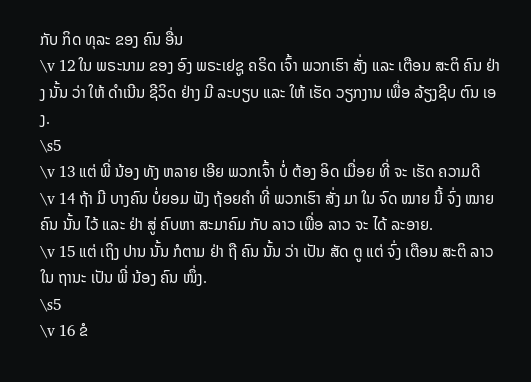ກັບ ກິດ ທຸລະ ຂອງ ຄົນ ອື່ນ
\v 12 ໃນ ພຣະນາມ ຂອງ ອົງ ພຣະເຢຊູ ຄຣິດ ເຈົ້າ ພວກເຮົາ ສັ່ງ ແລະ ເຕືອນ ສະຕິ ຄົນ ຢ່າງ ນັ້ນ ວ່າ ໃຫ້ ດໍາເນີນ ຊີວິດ ຢ່າງ ມີ ລະບຽບ ແລະ ໃຫ້ ເຮັດ ວຽກງານ ເພື່ອ ລ້ຽງຊີບ ຕົນ ເອງ.
\s5
\v 13 ແຕ່ ພີ່ ນ້ອງ ທັງ ຫລາຍ ເອີຍ ພວກເຈົ້າ ບໍ່ ຕ້ອງ ອິດ ເມື່ອຍ ທີ່ ຈະ ເຮັດ ຄວາມດີ
\v 14 ຖ້າ ມີ ບາງຄົນ ບໍ່ຍອມ ຟັງ ຖ້ອຍຄໍາ ທີ່ ພວກເຮົາ ສັ່ງ ມາ ໃນ ຈົດ ໝາຍ ນີ້ ຈົ່ງ ໝາຍ ຄົນ ນັ້ນ ໄວ້ ແລະ ຢ່າ ສູ່ ຄົບຫາ ສະມາຄົມ ກັບ ລາວ ເພື່ອ ລາວ ຈະ ໄດ້ ລະອາຍ.
\v 15 ແຕ່ ເຖິງ ປານ ນັ້ນ ກໍຕາມ ຢ່າ ຖື ຄົນ ນັ້ນ ວ່າ ເປັນ ສັດ ຕູ ແຕ່ ຈົ່ງ ເຕືອນ ສະຕິ ລາວ ໃນ ຖານະ ເປັນ ພີ່ ນ້ອງ ຄົນ ໜຶ່ງ.
\s5
\v 16 ຂໍ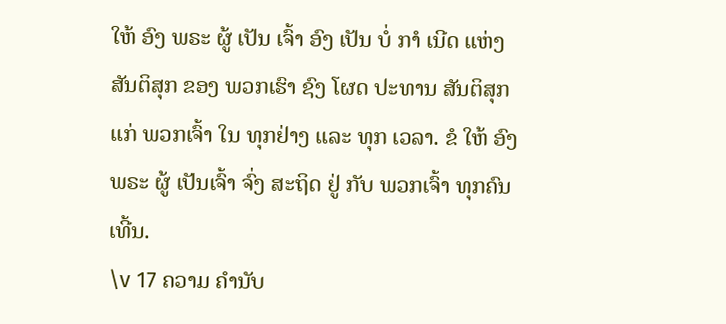ໃຫ້ ອົງ ພຣະ ຜູ້ ເປັນ ເຈົ້າ ອົງ ເປັນ ບໍ່ ກາໍ ເນີດ ແຫ່ງ ສັນຕິສຸກ ຂອງ ພວກເຮົາ ຊົງ ໂຜດ ປະທານ ສັນຕິສຸກ ແກ່ ພວກເຈົ້າ ໃນ ທຸກຢ່າງ ແລະ ທຸກ ເວລາ. ຂໍ ໃຫ້ ອົງພຣະ ຜູ້ ເປັນເຈົ້າ ຈົ່ງ ສະຖິດ ຢູ່ ກັບ ພວກເຈົ້າ ທຸກຄົນ ເທີ້ນ.
\v 17 ຄວາມ ຄໍານັບ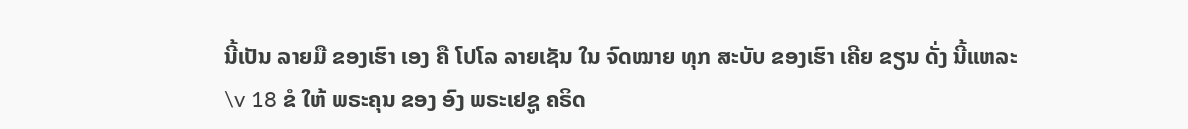ນີ້ເປັນ ລາຍມື ຂອງເຮົາ ເອງ ຄື ໂປໂລ ລາຍເຊັນ ໃນ ຈົດໝາຍ ທຸກ ສະບັບ ຂອງເຮົາ ເຄີຍ ຂຽນ ດັ່ງ ນີ້ແຫລະ
\v 18 ຂໍ ໃຫ້ ພຣະຄຸນ ຂອງ ອົງ ພຣະເຢຊູ ຄຣິດ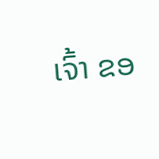ເຈົ້າ ຂອ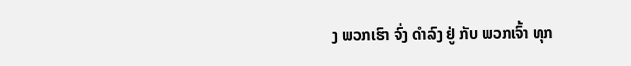ງ ພວກເຮົາ ຈົ່ງ ດໍາລົງ ຢູ່ ກັບ ພວກເຈົ້າ ທຸກ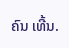ຄົນ ເທີ້ນ.